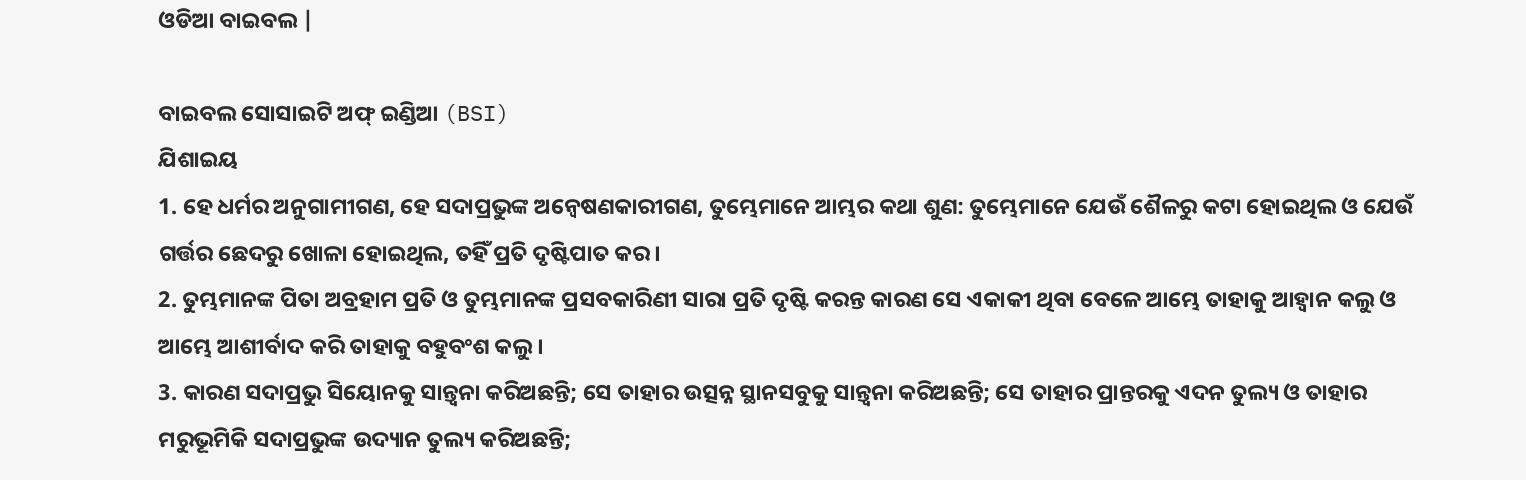ଓଡିଆ ବାଇବଲ |

ବାଇବଲ ସୋସାଇଟି ଅଫ୍ ଇଣ୍ଡିଆ (BSI)
ଯିଶାଇୟ
1. ହେ ଧର୍ମର ଅନୁଗାମୀଗଣ, ହେ ସଦାପ୍ରଭୁଙ୍କ ଅନ୍ଵେଷଣକାରୀଗଣ, ତୁମ୍ଭେମାନେ ଆମ୍ଭର କଥା ଶୁଣ: ତୁମ୍ଭେମାନେ ଯେଉଁ ଶୈଳରୁ କଟା ହୋଇଥିଲ ଓ ଯେଉଁ ଗର୍ତ୍ତର ଛେଦରୁ ଖୋଳା ହୋଇଥିଲ, ତହିଁ ପ୍ରତି ଦୃଷ୍ଟିପାତ କର ।
2. ତୁମ୍ଭମାନଙ୍କ ପିତା ଅବ୍ରହାମ ପ୍ରତି ଓ ତୁମ୍ଭମାନଙ୍କ ପ୍ରସବକାରିଣୀ ସାରା ପ୍ରତି ଦୃଷ୍ଟି କରନ୍ତ କାରଣ ସେ ଏକାକୀ ଥିବା ବେଳେ ଆମ୍ଭେ ତାହାକୁ ଆହ୍ଵାନ କଲୁ ଓ ଆମ୍ଭେ ଆଶୀର୍ବାଦ କରି ତାହାକୁ ବହୁବଂଶ କଲୁ ।
3. କାରଣ ସଦାପ୍ରଭୁ ସିୟୋନକୁ ସାନ୍ତ୍ଵନା କରିଅଛନ୍ତି; ସେ ତାହାର ଉତ୍ସନ୍ନ ସ୍ଥାନସବୁକୁ ସାନ୍ତ୍ଵନା କରିଅଛନ୍ତି; ସେ ତାହାର ପ୍ରାନ୍ତରକୁ ଏଦନ ତୁଲ୍ୟ ଓ ତାହାର ମରୁଭୂମିକି ସଦାପ୍ରଭୁଙ୍କ ଉଦ୍ୟାନ ତୁଲ୍ୟ କରିଅଛନ୍ତି;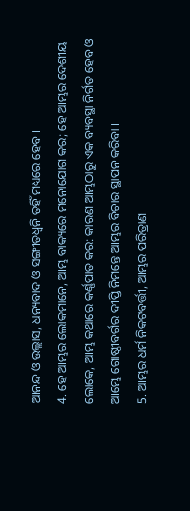ଆନନ୍ଦ ଓ ଉଲ୍ଲାସ, ଧନ୍ୟବାଦ ଓ ସଙ୍ଗୀତଧ୍ଵନି ତହିଁ ମଧ୍ୟରେ ହେବ ।
4. ହେ ଆମ୍ଭର ଲୋକମାନେ, ଆମ୍ଭ ବାକ୍ୟରେ ମନୋଯୋଗ କର; ହେ ଆମ୍ଭର ଦେଶୀୟ ଲୋକେ, ଆମ୍ଭ କଥାରେ କର୍ଣ୍ଣପାତ କର: କାରଣ ଆମ୍ଭଠାରୁ ଏକ ବ୍ୟବସ୍ଥା ନିର୍ଗତ ହେବ ଓ ଆମ୍ଭେ ଗୋଷ୍ଠୀବର୍ଗର ଦୀପ୍ତି ନିମନ୍ତେ ଆମ୍ଭର ବିଚାର ସ୍ଥାପନ କରିବା ।
5. ଆମ୍ଭର ଧର୍ମ ନିକଟବର୍ତ୍ତୀ, ଆମ୍ଭର ପରିତ୍ରାଣ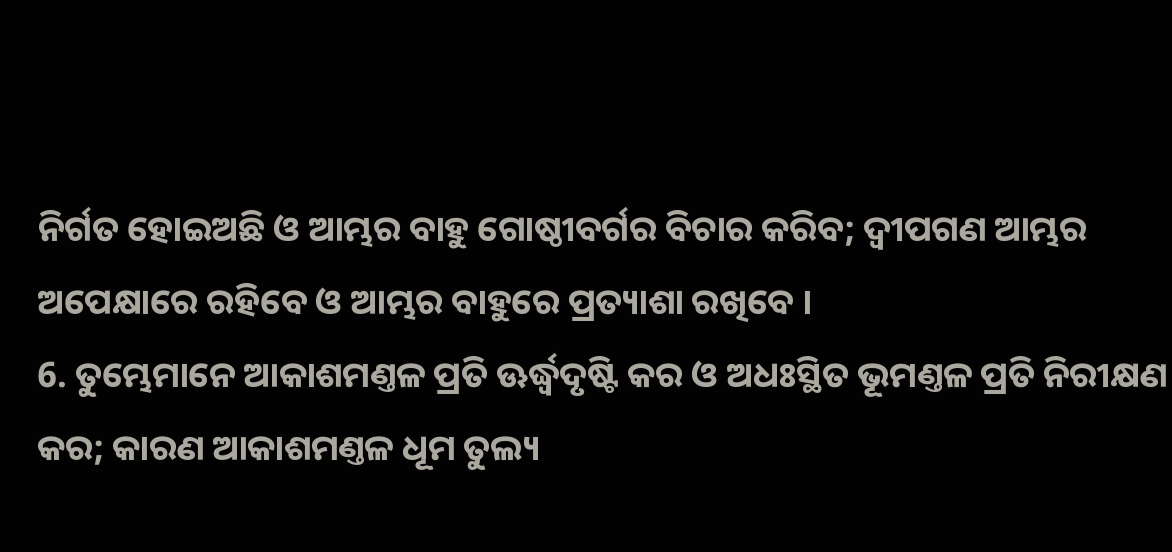ନିର୍ଗତ ହୋଇଅଛି ଓ ଆମ୍ଭର ବାହୁ ଗୋଷ୍ଠୀବର୍ଗର ବିଚାର କରିବ; ଦ୍ଵୀପଗଣ ଆମ୍ଭର ଅପେକ୍ଷାରେ ରହିବେ ଓ ଆମ୍ଭର ବାହୁରେ ପ୍ରତ୍ୟାଶା ରଖିବେ ।
6. ତୁମ୍ଭେମାନେ ଆକାଶମଣ୍ତଳ ପ୍ରତି ଊର୍ଦ୍ଧ୍ଵଦୃଷ୍ଟି କର ଓ ଅଧଃସ୍ଥିତ ଭୂମଣ୍ତଳ ପ୍ରତି ନିରୀକ୍ଷଣ କର; କାରଣ ଆକାଶମଣ୍ତଳ ଧୂମ ତୁଲ୍ୟ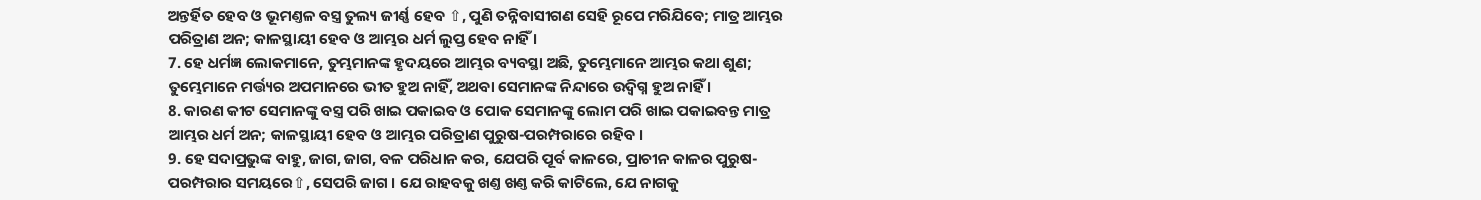ଅନ୍ତର୍ହିତ ହେବ ଓ ଭୂମଣ୍ତଳ ବସ୍ତ୍ର ତୁଲ୍ୟ ଜୀର୍ଣ୍ଣ ହେବ ⇧, ପୁଣି ତନ୍ନିବାସୀଗଣ ସେହି ରୂପେ ମରିଯିବେ; ମାତ୍ର ଆମ୍ଭର ପରିତ୍ରାଣ ଅନ; କାଳସ୍ଥାୟୀ ହେବ ଓ ଆମ୍ଭର ଧର୍ମ ଲୁପ୍ତ ହେବ ନାହିଁ ।
7. ହେ ଧର୍ମଜ୍ଞ ଲୋକମାନେ, ତୁମ୍ଭମାନଙ୍କ ହୃଦୟରେ ଆମ୍ଭର ବ୍ୟବସ୍ଥା ଅଛି, ତୁମ୍ଭେମାନେ ଆମ୍ଭର କଥା ଶୁଣ; ତୁମ୍ଭେମାନେ ମର୍ତ୍ତ୍ୟର ଅପମାନରେ ଭୀତ ହୁଅ ନାହିଁ, ଅଥବା ସେମାନଙ୍କ ନିନ୍ଦାରେ ଉଦ୍ବିଗ୍ନ ହୁଅ ନାହିଁ ।
8. କାରଣ କୀଟ ସେମାନଙ୍କୁ ବସ୍ତ୍ର ପରି ଖାଇ ପକାଇବ ଓ ପୋକ ସେମାନଙ୍କୁ ଲୋମ ପରି ଖାଇ ପକାଇବନ୍ତ ମାତ୍ର ଆମ୍ଭର ଧର୍ମ ଅନ; କାଳସ୍ଥାୟୀ ହେବ ଓ ଆମ୍ଭର ପରିତ୍ରାଣ ପୁରୁଷ-ପରମ୍ପରାରେ ରହିବ ।
9. ହେ ସଦାପ୍ରଭୁଙ୍କ ବାହୁ, ଜାଗ, ଜାଗ, ବଳ ପରିଧାନ କର, ଯେପରି ପୂର୍ବ କାଳରେ, ପ୍ରାଚୀନ କାଳର ପୁରୁଷ-ପରମ୍ପରାର ସମୟରେ⇧, ସେପରି ଜାଗ । ଯେ ରାହବକୁ ଖଣ୍ତ ଖଣ୍ତ କରି କାଟିଲେ, ଯେ ନାଗକୁ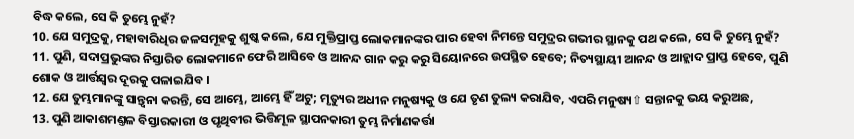ବିଦ୍ଧ କଲେ, ସେ କି ତୁମ୍ଭେ ନୁହଁ?
10. ଯେ ସମୁଦ୍ରକୁ, ମହାବାରିଧିର ଜଳସମୂହକୁ ଶୁଷ୍କ କଲେ, ଯେ ମୁକ୍ତିପ୍ରାପ୍ତ ଲୋକମାନଙ୍କର ପାର ହେବା ନିମନ୍ତେ ସମୁଦ୍ରର ଗଭୀର ସ୍ଥାନକୁ ପଥ କଲେ, ସେ କି ତୁମ୍ଭେ ନୁହଁ?
11. ପୁଣି, ସଦାପ୍ରଭୁଙ୍କର ନିସ୍ତାରିତ ଲୋକମାନେ ଫେରି ଆସିବେ ଓ ଆନନ୍ଦ ଗାନ କରୁ କରୁ ସିୟୋନରେ ଉପସ୍ଥିତ ହେବେ; ନିତ୍ୟସ୍ଥାୟୀ ଆନନ୍ଦ ଓ ଆହ୍ଲାଦ ପ୍ରାପ୍ତ ହେବେ, ପୁଣି ଶୋକ ଓ ଆର୍ତ୍ତସ୍ଵର ଦୂରକୁ ପଳାଇଯିବ ।
12. ଯେ ତୁମ୍ଭମାନଙ୍କୁ ସାନ୍ତ୍ଵନା କରନ୍ତି, ସେ ଆମ୍ଭେ, ଆମ୍ଭେ ହିଁ ଅଟୁ; ମୃତ୍ୟୁର ଅଧୀନ ମନୁଷ୍ୟକୁ ଓ ଯେ ତୃଣ ତୁଲ୍ୟ କରାଯିବ, ଏପରି ମନୁଷ୍ୟ⇧ ସନ୍ତାନକୁ ଭୟ କରୁଅଛ,
13. ପୁଣି ଆକାଶମଣ୍ତଳ ବିସ୍ତାରକାରୀ ଓ ପୃଥିବୀର ଭିତ୍ତିମୂଳ ସ୍ଥାପନକାରୀ ତୁମ୍ଭ ନିର୍ମାଣକର୍ତ୍ତା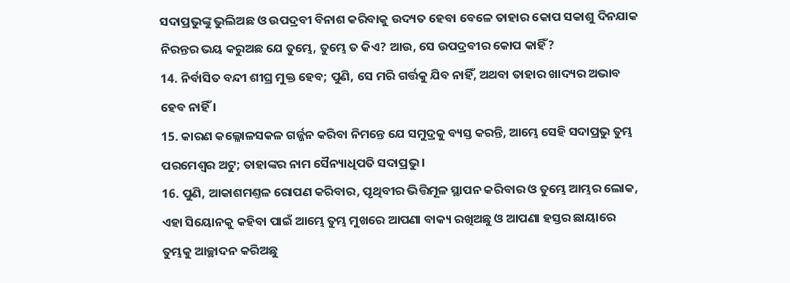ସଦାପ୍ରଭୁଙ୍କୁ ଭୁଲିଅଛ ଓ ଉପଦ୍ରବୀ ବିନାଶ କରିବାକୁ ଉଦ୍ୟତ ହେବା ବେଳେ ତାହାର କୋପ ସକାଶୁ ଦିନଯାକ ନିରନ୍ତର ଭୟ କରୁଅଛ ଯେ ତୁମ୍ଭେ, ତୁମ୍ଭେ ତ କିଏ? ଆଉ, ସେ ଉପଦ୍ରବୀର କୋପ କାହିଁ?
14. ନିର୍ବାସିତ ବନ୍ଦୀ ଶୀଘ୍ର ମୁକ୍ତ ହେବ; ପୁଣି, ସେ ମରି ଗର୍ତ୍ତକୁ ଯିବ ନାହିଁ, ଅଥବା ତାହାର ଖାଦ୍ୟର ଅଭାବ ହେବ ନାହିଁ ।
15. କାରଣ କଲ୍ଳୋଳସକଳ ଗର୍ଜ୍ଜନ କରିବା ନିମନ୍ତେ ଯେ ସମୁଦ୍ରକୁ ବ୍ୟସ୍ତ କରନ୍ତି, ଆମ୍ଭେ ସେହି ସଦାପ୍ରଭୁ ତୁମ୍ଭ ପରମେଶ୍ଵର ଅଟୁ; ତାହାଙ୍କର ନାମ ସୈନ୍ୟାଧିପତି ସଦାପ୍ରଭୁ ।
16. ପୁଣି, ଆକାଶମଣ୍ତଳ ରୋପଣ କରିବାର, ପୃଥିବୀର ଭିତ୍ତିମୂଳ ସ୍ଥାପନ କରିବାର ଓ ତୁମ୍ଭେ ଆମ୍ଭର ଲୋକ, ଏହା ସିୟୋନକୁ କହିବା ପାଇଁ ଆମ୍ଭେ ତୁମ୍ଭ ମୁଖରେ ଆପଣା ବାକ୍ୟ ରଖିଅଛୁ ଓ ଆପଣା ହସ୍ତର ଛାୟାରେ ତୁମ୍ଭକୁ ଆଚ୍ଛାଦନ କରିଅଛୁ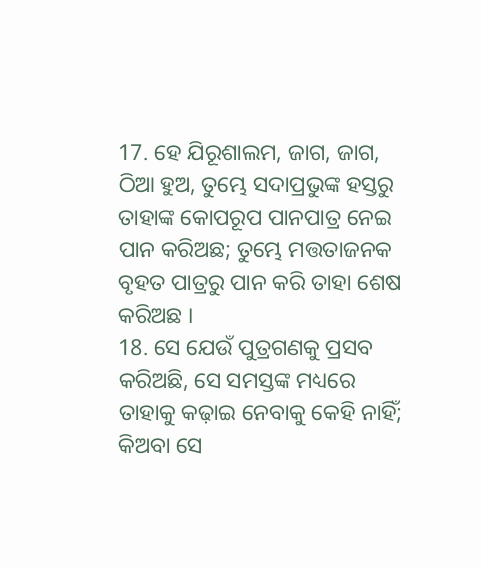17. ହେ ଯିରୂଶାଲମ, ଜାଗ, ଜାଗ, ଠିଆ ହୁଅ, ତୁମ୍ଭେ ସଦାପ୍ରଭୁଙ୍କ ହସ୍ତରୁ ତାହାଙ୍କ କୋପରୂପ ପାନପାତ୍ର ନେଇ ପାନ କରିଅଛ; ତୁମ୍ଭେ ମତ୍ତତାଜନକ ବୃହତ ପାତ୍ରରୁ ପାନ କରି ତାହା ଶେଷ କରିଅଛ ।
18. ସେ ଯେଉଁ ପୁତ୍ରଗଣକୁ ପ୍ରସବ କରିଅଛି, ସେ ସମସ୍ତଙ୍କ ମଧ୍ୟରେ ତାହାକୁ କଢ଼ାଇ ନେବାକୁ କେହି ନାହିଁ; କିଅବା ସେ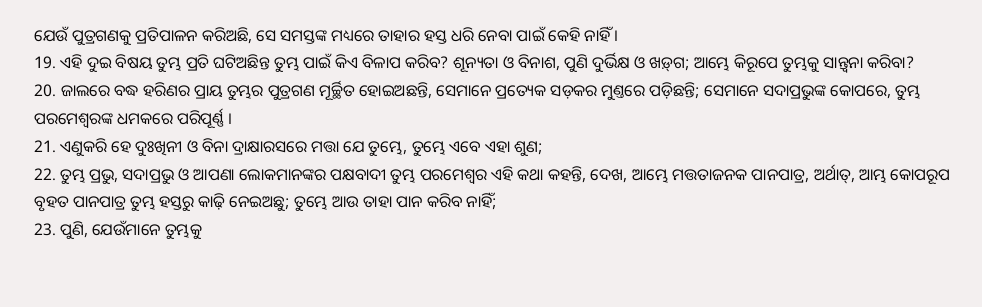ଯେଉଁ ପୁତ୍ରଗଣକୁ ପ୍ରତିପାଳନ କରିଅଛି, ସେ ସମସ୍ତଙ୍କ ମଧ୍ୟରେ ତାହାର ହସ୍ତ ଧରି ନେବା ପାଇଁ କେହି ନାହିଁ ।
19. ଏହି ଦୁଇ ବିଷୟ ତୁମ୍ଭ ପ୍ରତି ଘଟିଅଛିନ୍ତ ତୁମ୍ଭ ପାଇଁ କିଏ ବିଳାପ କରିବ? ଶୂନ୍ୟତା ଓ ବିନାଶ, ପୁଣି ଦୁର୍ଭିକ୍ଷ ଓ ଖଡ଼୍‍ଗ; ଆମ୍ଭେ କିରୂପେ ତୁମ୍ଭକୁ ସାନ୍ତ୍ଵନା କରିବା?
20. ଜାଲରେ ବଦ୍ଧ ହରିଣର ପ୍ରାୟ ତୁମ୍ଭର ପୁତ୍ରଗଣ ମୂର୍ଚ୍ଛିତ ହୋଇଅଛନ୍ତି, ସେମାନେ ପ୍ରତ୍ୟେକ ସଡ଼କର ମୁଣ୍ତରେ ପଡ଼ିଛନ୍ତି; ସେମାନେ ସଦାପ୍ରଭୁଙ୍କ କୋପରେ, ତୁମ୍ଭ ପରମେଶ୍ଵରଙ୍କ ଧମକରେ ପରିପୂର୍ଣ୍ଣ ।
21. ଏଣୁକରି ହେ ଦୁଃଖିନୀ ଓ ବିନା ଦ୍ରାକ୍ଷାରସରେ ମତ୍ତା ଯେ ତୁମ୍ଭେ, ତୁମ୍ଭେ ଏବେ ଏହା ଶୁଣ;
22. ତୁମ୍ଭ ପ୍ରଭୁ, ସଦାପ୍ରଭୁ ଓ ଆପଣା ଲୋକମାନଙ୍କର ପକ୍ଷବାଦୀ ତୁମ୍ଭ ପରମେଶ୍ଵର ଏହି କଥା କହନ୍ତି, ଦେଖ, ଆମ୍ଭେ ମତ୍ତତାଜନକ ପାନପାତ୍ର, ଅର୍ଥାତ୍, ଆମ୍ଭ କୋପରୂପ ବୃହତ ପାନପାତ୍ର ତୁମ୍ଭ ହସ୍ତରୁ କାଢ଼ି ନେଇଅଛୁ; ତୁମ୍ଭେ ଆଉ ତାହା ପାନ କରିବ ନାହିଁ;
23. ପୁଣି, ଯେଉଁମାନେ ତୁମ୍ଭକୁ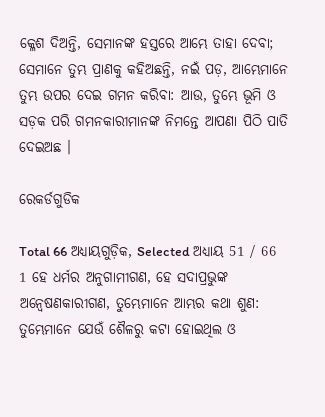କ୍ଳେଶ ଦିଅନ୍ତି, ସେମାନଙ୍କ ହସ୍ତରେ ଆମ୍ଭେ ତାହା ଦେବା; ସେମାନେ ତୁମ୍ଭ ପ୍ରାଣକୁ କହିଅଛନ୍ତି, ନଇଁ ପଡ଼, ଆମ୍ଭେମାନେ ତୁମ୍ଭ ଉପର ଦେଇ ଗମନ କରିବା: ଆଉ, ତୁମ୍ଭେ ଭୂମି ଓ ସଡ଼କ ପରି ଗମନକାରୀମାନଙ୍କ ନିମନ୍ତେ ଆପଣା ପିଠି ପାତି ଦେଇଅଛ ।

ରେକର୍ଡଗୁଡିକ

Total 66 ଅଧ୍ୟାୟଗୁଡ଼ିକ, Selected ଅଧ୍ୟାୟ 51 / 66
1 ହେ ଧର୍ମର ଅନୁଗାମୀଗଣ, ହେ ସଦାପ୍ରଭୁଙ୍କ ଅନ୍ଵେଷଣକାରୀଗଣ, ତୁମ୍ଭେମାନେ ଆମ୍ଭର କଥା ଶୁଣ: ତୁମ୍ଭେମାନେ ଯେଉଁ ଶୈଳରୁ କଟା ହୋଇଥିଲ ଓ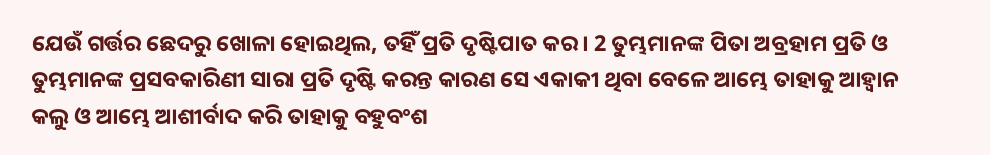ଯେଉଁ ଗର୍ତ୍ତର ଛେଦରୁ ଖୋଳା ହୋଇଥିଲ, ତହିଁ ପ୍ରତି ଦୃଷ୍ଟିପାତ କର । 2 ତୁମ୍ଭମାନଙ୍କ ପିତା ଅବ୍ରହାମ ପ୍ରତି ଓ ତୁମ୍ଭମାନଙ୍କ ପ୍ରସବକାରିଣୀ ସାରା ପ୍ରତି ଦୃଷ୍ଟି କରନ୍ତ କାରଣ ସେ ଏକାକୀ ଥିବା ବେଳେ ଆମ୍ଭେ ତାହାକୁ ଆହ୍ଵାନ କଲୁ ଓ ଆମ୍ଭେ ଆଶୀର୍ବାଦ କରି ତାହାକୁ ବହୁବଂଶ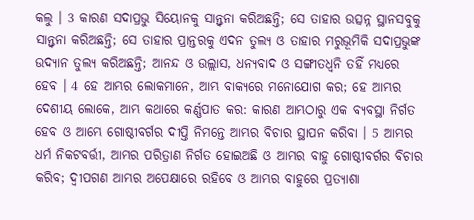କଲୁ । 3 କାରଣ ସଦାପ୍ରଭୁ ସିୟୋନକୁ ସାନ୍ତ୍ଵନା କରିଅଛନ୍ତି; ସେ ତାହାର ଉତ୍ସନ୍ନ ସ୍ଥାନସବୁକୁ ସାନ୍ତ୍ଵନା କରିଅଛନ୍ତି; ସେ ତାହାର ପ୍ରାନ୍ତରକୁ ଏଦନ ତୁଲ୍ୟ ଓ ତାହାର ମରୁଭୂମିକି ସଦାପ୍ରଭୁଙ୍କ ଉଦ୍ୟାନ ତୁଲ୍ୟ କରିଅଛନ୍ତି; ଆନନ୍ଦ ଓ ଉଲ୍ଲାସ, ଧନ୍ୟବାଦ ଓ ସଙ୍ଗୀତଧ୍ଵନି ତହିଁ ମଧ୍ୟରେ ହେବ । 4 ହେ ଆମ୍ଭର ଲୋକମାନେ, ଆମ୍ଭ ବାକ୍ୟରେ ମନୋଯୋଗ କର; ହେ ଆମ୍ଭର ଦେଶୀୟ ଲୋକେ, ଆମ୍ଭ କଥାରେ କର୍ଣ୍ଣପାତ କର: କାରଣ ଆମ୍ଭଠାରୁ ଏକ ବ୍ୟବସ୍ଥା ନିର୍ଗତ ହେବ ଓ ଆମ୍ଭେ ଗୋଷ୍ଠୀବର୍ଗର ଦୀପ୍ତି ନିମନ୍ତେ ଆମ୍ଭର ବିଚାର ସ୍ଥାପନ କରିବା । 5 ଆମ୍ଭର ଧର୍ମ ନିକଟବର୍ତ୍ତୀ, ଆମ୍ଭର ପରିତ୍ରାଣ ନିର୍ଗତ ହୋଇଅଛି ଓ ଆମ୍ଭର ବାହୁ ଗୋଷ୍ଠୀବର୍ଗର ବିଚାର କରିବ; ଦ୍ଵୀପଗଣ ଆମ୍ଭର ଅପେକ୍ଷାରେ ରହିବେ ଓ ଆମ୍ଭର ବାହୁରେ ପ୍ରତ୍ୟାଶା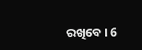ରଖିବେ । 6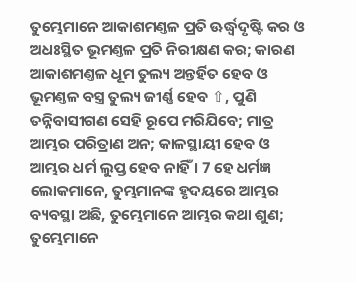ତୁମ୍ଭେମାନେ ଆକାଶମଣ୍ତଳ ପ୍ରତି ଊର୍ଦ୍ଧ୍ଵଦୃଷ୍ଟି କର ଓ ଅଧଃସ୍ଥିତ ଭୂମଣ୍ତଳ ପ୍ରତି ନିରୀକ୍ଷଣ କର; କାରଣ ଆକାଶମଣ୍ତଳ ଧୂମ ତୁଲ୍ୟ ଅନ୍ତର୍ହିତ ହେବ ଓ ଭୂମଣ୍ତଳ ବସ୍ତ୍ର ତୁଲ୍ୟ ଜୀର୍ଣ୍ଣ ହେବ ⇧, ପୁଣି ତନ୍ନିବାସୀଗଣ ସେହି ରୂପେ ମରିଯିବେ; ମାତ୍ର ଆମ୍ଭର ପରିତ୍ରାଣ ଅନ; କାଳସ୍ଥାୟୀ ହେବ ଓ ଆମ୍ଭର ଧର୍ମ ଲୁପ୍ତ ହେବ ନାହିଁ । 7 ହେ ଧର୍ମଜ୍ଞ ଲୋକମାନେ, ତୁମ୍ଭମାନଙ୍କ ହୃଦୟରେ ଆମ୍ଭର ବ୍ୟବସ୍ଥା ଅଛି, ତୁମ୍ଭେମାନେ ଆମ୍ଭର କଥା ଶୁଣ; ତୁମ୍ଭେମାନେ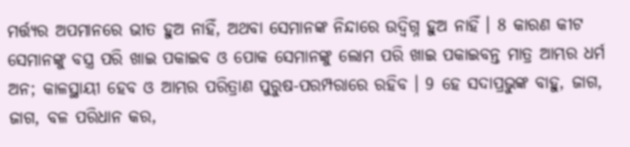ମର୍ତ୍ତ୍ୟର ଅପମାନରେ ଭୀତ ହୁଅ ନାହିଁ, ଅଥବା ସେମାନଙ୍କ ନିନ୍ଦାରେ ଉଦ୍ବିଗ୍ନ ହୁଅ ନାହିଁ । 8 କାରଣ କୀଟ ସେମାନଙ୍କୁ ବସ୍ତ୍ର ପରି ଖାଇ ପକାଇବ ଓ ପୋକ ସେମାନଙ୍କୁ ଲୋମ ପରି ଖାଇ ପକାଇବନ୍ତ ମାତ୍ର ଆମ୍ଭର ଧର୍ମ ଅନ; କାଳସ୍ଥାୟୀ ହେବ ଓ ଆମ୍ଭର ପରିତ୍ରାଣ ପୁରୁଷ-ପରମ୍ପରାରେ ରହିବ । 9 ହେ ସଦାପ୍ରଭୁଙ୍କ ବାହୁ, ଜାଗ, ଜାଗ, ବଳ ପରିଧାନ କର,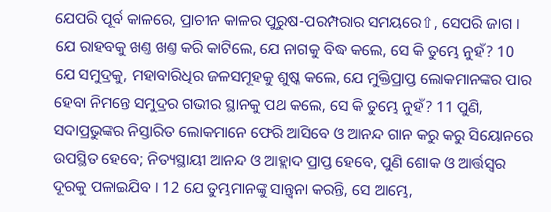ଯେପରି ପୂର୍ବ କାଳରେ, ପ୍ରାଚୀନ କାଳର ପୁରୁଷ-ପରମ୍ପରାର ସମୟରେ⇧, ସେପରି ଜାଗ । ଯେ ରାହବକୁ ଖଣ୍ତ ଖଣ୍ତ କରି କାଟିଲେ, ଯେ ନାଗକୁ ବିଦ୍ଧ କଲେ, ସେ କି ତୁମ୍ଭେ ନୁହଁ? 10 ଯେ ସମୁଦ୍ରକୁ, ମହାବାରିଧିର ଜଳସମୂହକୁ ଶୁଷ୍କ କଲେ, ଯେ ମୁକ୍ତିପ୍ରାପ୍ତ ଲୋକମାନଙ୍କର ପାର ହେବା ନିମନ୍ତେ ସମୁଦ୍ରର ଗଭୀର ସ୍ଥାନକୁ ପଥ କଲେ, ସେ କି ତୁମ୍ଭେ ନୁହଁ? 11 ପୁଣି, ସଦାପ୍ରଭୁଙ୍କର ନିସ୍ତାରିତ ଲୋକମାନେ ଫେରି ଆସିବେ ଓ ଆନନ୍ଦ ଗାନ କରୁ କରୁ ସିୟୋନରେ ଉପସ୍ଥିତ ହେବେ; ନିତ୍ୟସ୍ଥାୟୀ ଆନନ୍ଦ ଓ ଆହ୍ଲାଦ ପ୍ରାପ୍ତ ହେବେ, ପୁଣି ଶୋକ ଓ ଆର୍ତ୍ତସ୍ଵର ଦୂରକୁ ପଳାଇଯିବ । 12 ଯେ ତୁମ୍ଭମାନଙ୍କୁ ସାନ୍ତ୍ଵନା କରନ୍ତି, ସେ ଆମ୍ଭେ,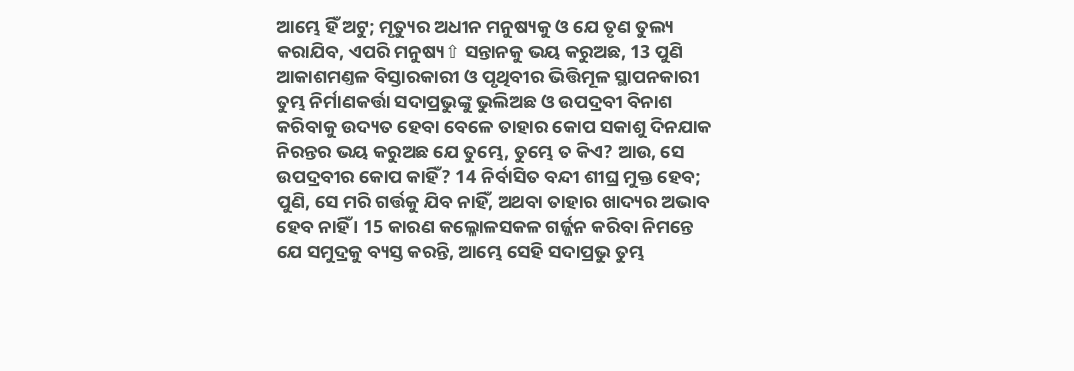ଆମ୍ଭେ ହିଁ ଅଟୁ; ମୃତ୍ୟୁର ଅଧୀନ ମନୁଷ୍ୟକୁ ଓ ଯେ ତୃଣ ତୁଲ୍ୟ କରାଯିବ, ଏପରି ମନୁଷ୍ୟ⇧ ସନ୍ତାନକୁ ଭୟ କରୁଅଛ, 13 ପୁଣି ଆକାଶମଣ୍ତଳ ବିସ୍ତାରକାରୀ ଓ ପୃଥିବୀର ଭିତ୍ତିମୂଳ ସ୍ଥାପନକାରୀ ତୁମ୍ଭ ନିର୍ମାଣକର୍ତ୍ତା ସଦାପ୍ରଭୁଙ୍କୁ ଭୁଲିଅଛ ଓ ଉପଦ୍ରବୀ ବିନାଶ କରିବାକୁ ଉଦ୍ୟତ ହେବା ବେଳେ ତାହାର କୋପ ସକାଶୁ ଦିନଯାକ ନିରନ୍ତର ଭୟ କରୁଅଛ ଯେ ତୁମ୍ଭେ, ତୁମ୍ଭେ ତ କିଏ? ଆଉ, ସେ ଉପଦ୍ରବୀର କୋପ କାହିଁ? 14 ନିର୍ବାସିତ ବନ୍ଦୀ ଶୀଘ୍ର ମୁକ୍ତ ହେବ; ପୁଣି, ସେ ମରି ଗର୍ତ୍ତକୁ ଯିବ ନାହିଁ, ଅଥବା ତାହାର ଖାଦ୍ୟର ଅଭାବ ହେବ ନାହିଁ । 15 କାରଣ କଲ୍ଳୋଳସକଳ ଗର୍ଜ୍ଜନ କରିବା ନିମନ୍ତେ ଯେ ସମୁଦ୍ରକୁ ବ୍ୟସ୍ତ କରନ୍ତି, ଆମ୍ଭେ ସେହି ସଦାପ୍ରଭୁ ତୁମ୍ଭ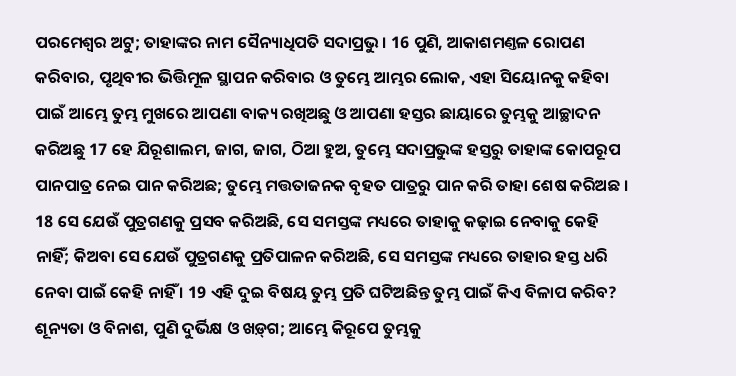ପରମେଶ୍ଵର ଅଟୁ; ତାହାଙ୍କର ନାମ ସୈନ୍ୟାଧିପତି ସଦାପ୍ରଭୁ । 16 ପୁଣି, ଆକାଶମଣ୍ତଳ ରୋପଣ କରିବାର, ପୃଥିବୀର ଭିତ୍ତିମୂଳ ସ୍ଥାପନ କରିବାର ଓ ତୁମ୍ଭେ ଆମ୍ଭର ଲୋକ, ଏହା ସିୟୋନକୁ କହିବା ପାଇଁ ଆମ୍ଭେ ତୁମ୍ଭ ମୁଖରେ ଆପଣା ବାକ୍ୟ ରଖିଅଛୁ ଓ ଆପଣା ହସ୍ତର ଛାୟାରେ ତୁମ୍ଭକୁ ଆଚ୍ଛାଦନ କରିଅଛୁ 17 ହେ ଯିରୂଶାଲମ, ଜାଗ, ଜାଗ, ଠିଆ ହୁଅ, ତୁମ୍ଭେ ସଦାପ୍ରଭୁଙ୍କ ହସ୍ତରୁ ତାହାଙ୍କ କୋପରୂପ ପାନପାତ୍ର ନେଇ ପାନ କରିଅଛ; ତୁମ୍ଭେ ମତ୍ତତାଜନକ ବୃହତ ପାତ୍ରରୁ ପାନ କରି ତାହା ଶେଷ କରିଅଛ । 18 ସେ ଯେଉଁ ପୁତ୍ରଗଣକୁ ପ୍ରସବ କରିଅଛି, ସେ ସମସ୍ତଙ୍କ ମଧ୍ୟରେ ତାହାକୁ କଢ଼ାଇ ନେବାକୁ କେହି ନାହିଁ; କିଅବା ସେ ଯେଉଁ ପୁତ୍ରଗଣକୁ ପ୍ରତିପାଳନ କରିଅଛି, ସେ ସମସ୍ତଙ୍କ ମଧ୍ୟରେ ତାହାର ହସ୍ତ ଧରି ନେବା ପାଇଁ କେହି ନାହିଁ । 19 ଏହି ଦୁଇ ବିଷୟ ତୁମ୍ଭ ପ୍ରତି ଘଟିଅଛିନ୍ତ ତୁମ୍ଭ ପାଇଁ କିଏ ବିଳାପ କରିବ? ଶୂନ୍ୟତା ଓ ବିନାଶ, ପୁଣି ଦୁର୍ଭିକ୍ଷ ଓ ଖଡ଼୍‍ଗ; ଆମ୍ଭେ କିରୂପେ ତୁମ୍ଭକୁ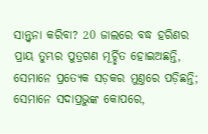ସାନ୍ତ୍ଵନା କରିବା? 20 ଜାଲରେ ବଦ୍ଧ ହରିଣର ପ୍ରାୟ ତୁମ୍ଭର ପୁତ୍ରଗଣ ମୂର୍ଚ୍ଛିତ ହୋଇଅଛନ୍ତି, ସେମାନେ ପ୍ରତ୍ୟେକ ସଡ଼କର ମୁଣ୍ତରେ ପଡ଼ିଛନ୍ତି; ସେମାନେ ସଦାପ୍ରଭୁଙ୍କ କୋପରେ,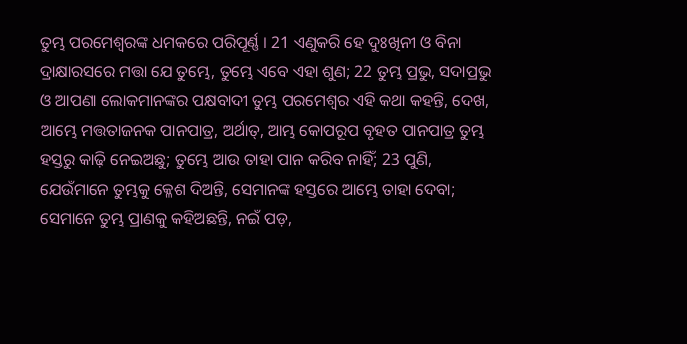ତୁମ୍ଭ ପରମେଶ୍ଵରଙ୍କ ଧମକରେ ପରିପୂର୍ଣ୍ଣ । 21 ଏଣୁକରି ହେ ଦୁଃଖିନୀ ଓ ବିନା ଦ୍ରାକ୍ଷାରସରେ ମତ୍ତା ଯେ ତୁମ୍ଭେ, ତୁମ୍ଭେ ଏବେ ଏହା ଶୁଣ; 22 ତୁମ୍ଭ ପ୍ରଭୁ, ସଦାପ୍ରଭୁ ଓ ଆପଣା ଲୋକମାନଙ୍କର ପକ୍ଷବାଦୀ ତୁମ୍ଭ ପରମେଶ୍ଵର ଏହି କଥା କହନ୍ତି, ଦେଖ, ଆମ୍ଭେ ମତ୍ତତାଜନକ ପାନପାତ୍ର, ଅର୍ଥାତ୍, ଆମ୍ଭ କୋପରୂପ ବୃହତ ପାନପାତ୍ର ତୁମ୍ଭ ହସ୍ତରୁ କାଢ଼ି ନେଇଅଛୁ; ତୁମ୍ଭେ ଆଉ ତାହା ପାନ କରିବ ନାହିଁ; 23 ପୁଣି, ଯେଉଁମାନେ ତୁମ୍ଭକୁ କ୍ଳେଶ ଦିଅନ୍ତି, ସେମାନଙ୍କ ହସ୍ତରେ ଆମ୍ଭେ ତାହା ଦେବା; ସେମାନେ ତୁମ୍ଭ ପ୍ରାଣକୁ କହିଅଛନ୍ତି, ନଇଁ ପଡ଼,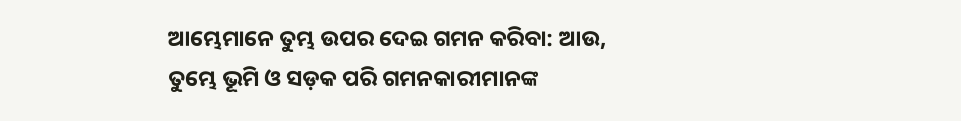ଆମ୍ଭେମାନେ ତୁମ୍ଭ ଉପର ଦେଇ ଗମନ କରିବା: ଆଉ, ତୁମ୍ଭେ ଭୂମି ଓ ସଡ଼କ ପରି ଗମନକାରୀମାନଙ୍କ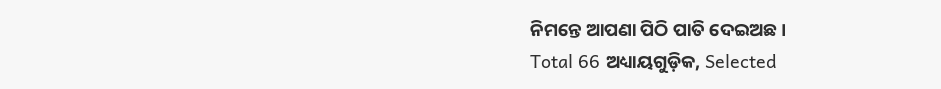ନିମନ୍ତେ ଆପଣା ପିଠି ପାତି ଦେଇଅଛ ।
Total 66 ଅଧ୍ୟାୟଗୁଡ଼ିକ, Selected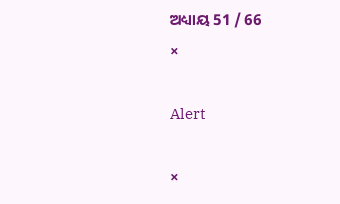ଅଧ୍ୟାୟ 51 / 66
×

Alert

×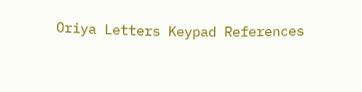Oriya Letters Keypad References